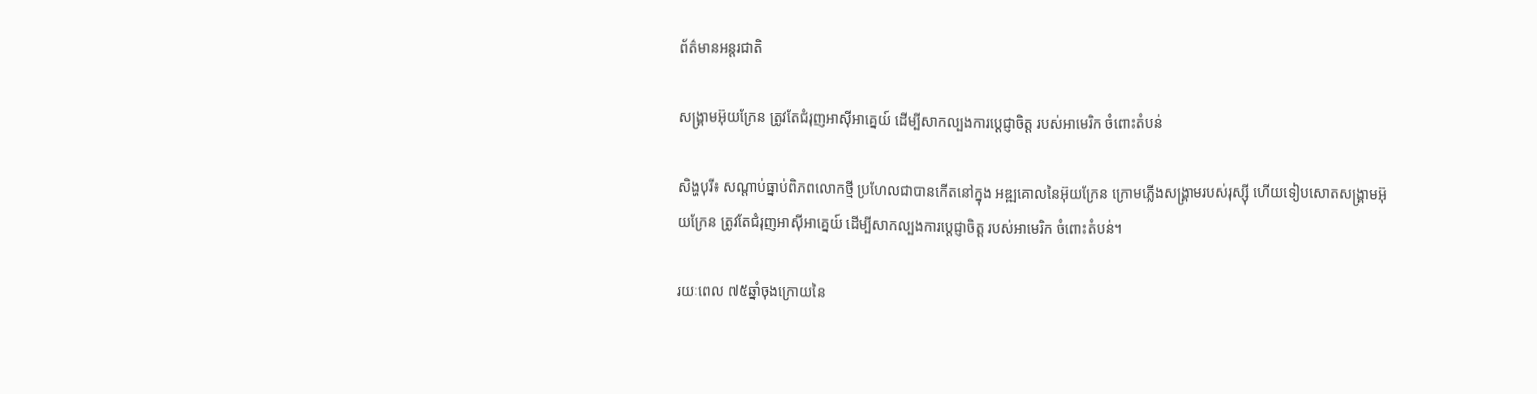ព័ត៌មានអន្តរជាតិ

សង្គ្រាមអ៊ុយក្រែន ត្រូវតែជំរុញអាស៊ីអាគ្នេយ៍ ដើម្បីសាកល្បងការប្តេជ្ញាចិត្ត របស់អាមេរិក ចំពោះតំបន់

សិង្ហបុរី៖ សណ្តាប់ធ្នាប់ពិភពលោកថ្មី ប្រហែលជាបានកើតនៅក្នុង អឌ្ឍគោលនៃអ៊ុយក្រែន ក្រោមភ្លើងសង្គ្រាមរបស់រុស្ស៊ី ហើយទៀបសោតសង្គ្រាមអ៊ុយក្រែន ត្រូវតែជំរុញអាស៊ីអាគ្នេយ៍ ដើម្បីសាកល្បងការប្តេជ្ញាចិត្ត របស់អាមេរិក ចំពោះតំបន់។

រយៈពេល ៧៥ឆ្នាំចុងក្រោយនៃ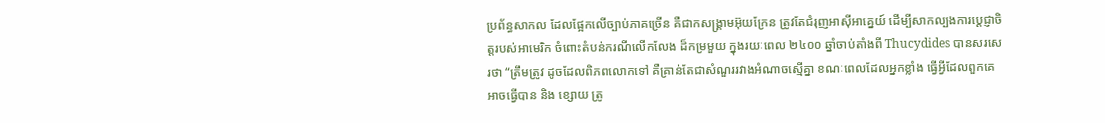ប្រព័ន្ធសាកល ដែលផ្អែកលើច្បាប់ភាគច្រើន គឺជាកសង្គ្រាមអ៊ុយក្រែន ត្រូវតែជំរុញអាស៊ីអាគ្នេយ៍ ដើម្បីសាកល្បងការប្តេជ្ញាចិត្តរបស់អាមេរិក ចំពោះតំបន់ករណីលើកលែង ដ៏កម្រមួយ ក្នុងរយៈពេល ២៤០០ ឆ្នាំចាប់តាំងពី Thucydides បានសរសេរថា “ត្រឹមត្រូវ ដូចដែលពិភពលោកទៅ គឺគ្រាន់តែជាសំណួររវាងអំណាចស្មើគ្នា ខណៈពេលដែលអ្នកខ្លាំង ធ្វើអ្វីដែលពួកគេអាចធ្វើបាន និង ខ្សោយ ត្រូ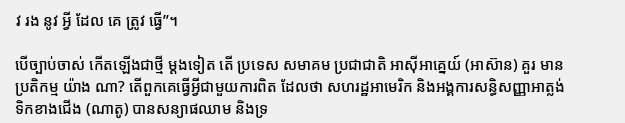វ រង នូវ អ្វី ដែល គេ ត្រូវ ធ្វើ”។

បើច្បាប់ចាស់ កើតឡើងជាថ្មី ម្ដងទៀត តើ ប្រទេស សមាគម ប្រជាជាតិ អាស៊ីអាគ្នេយ៍ (អាស៊ាន) គួរ មាន ប្រតិកម្ម យ៉ាង ណា? តើពួកគេធ្វើអ្វីជាមួយការពិត ដែលថា សហរដ្ឋអាមេរិក និងអង្គការសន្ធិសញ្ញាអាត្លង់ទិកខាងជើង (ណាតូ) បានសន្យាផឈាម និងទ្រ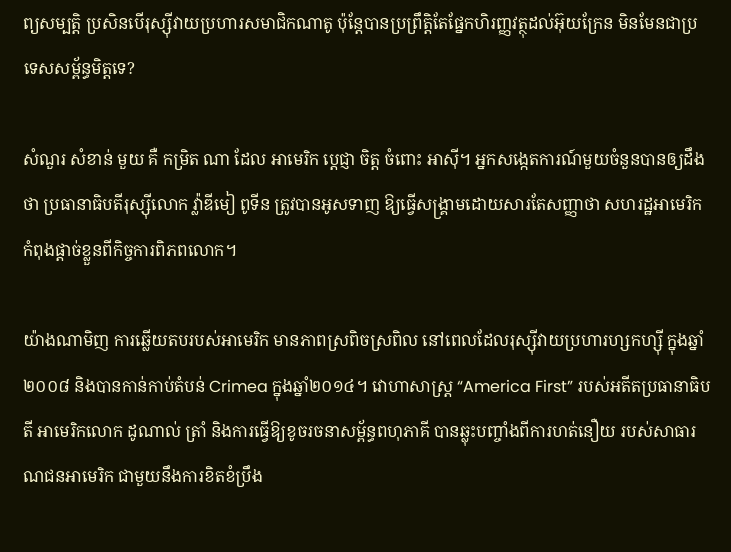ព្យសម្បត្តិ ប្រសិនបើរុស្ស៊ីវាយប្រហារសមាជិកណាតូ ប៉ុន្តែបានប្រព្រឹត្តិតែផ្នែកហិរញ្ញវត្ថុដល់អ៊ុយក្រែន មិនមែនជាប្រទេសសម្ព័ន្ធមិត្តទេ?

សំណួរ សំខាន់ មួយ គឺ កម្រិត ណា ដែល អាមេរិក ប្តេជ្ញា ចិត្ត ចំពោះ អាស៊ី។ អ្នកសង្កេតការណ៍មួយចំនួនបានឲ្យដឹងថា ប្រធានាធិបតីរុស្ស៊ីលោក វ្ល៉ាឌីមៀ ពូទីន ត្រូវបានអូសទាញ ឱ្យធ្វើសង្រ្គាមដោយសារតែសញ្ញាថា សហរដ្ឋអាមេរិកកំពុងផ្តាច់ខ្លួនពីកិច្ចការពិភពលោក។

យ៉ាងណាមិញ ការឆ្លើយតបរបស់អាមេរិក មានភាពស្រពិចស្រពិល នៅពេលដែលរុស្ស៊ីវាយប្រហារហ្សកហ្ស៊ី ក្នុងឆ្នាំ២០០៨ និងបានកាន់កាប់តំបន់ Crimea ក្នុងឆ្នាំ២០១៤។ វោហាសាស្ត្រ “America First” របស់អតីតប្រធានាធិបតី អាមេរិកលោក ដូណាល់ ត្រាំ និងការធ្វើឱ្យខូចរចនាសម្ព័ន្ធពហុភាគី បានឆ្លុះបញ្ចាំងពីការហត់នឿយ របស់សាធារណជនអាមេរិក ជាមួយនឹងការខិតខំប្រឹង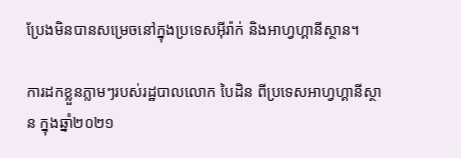ប្រែងមិនបានសម្រេចនៅក្នុងប្រទេសអ៊ីរ៉ាក់ និងអាហ្វហ្គានីស្ថាន។

ការដកខ្លួនភ្លាមៗរបស់រដ្ឋបាលលោក បៃដិន ពីប្រទេសអាហ្វហ្គានីស្ថាន ក្នុងឆ្នាំ២០២១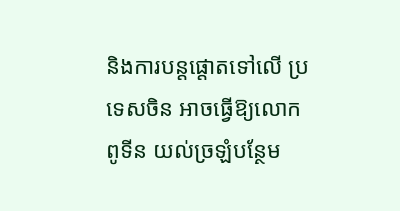និងការបន្តផ្តោតទៅលើ ប្រទេសចិន អាចធ្វើឱ្យលោក ពូទីន យល់ច្រឡំបន្ថែម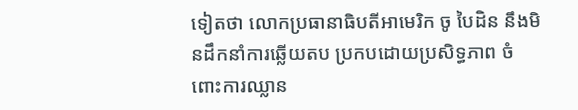ទៀតថា លោកប្រធានាធិបតីអាមេរិក ចូ បៃដិន នឹងមិនដឹកនាំការឆ្លើយតប ប្រកបដោយប្រសិទ្ធភាព ចំពោះការឈ្លាន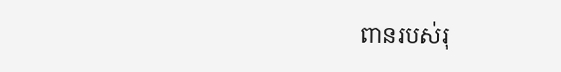ពានរបស់រុ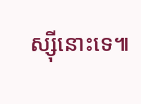ស្ស៊ីនោះទេ៕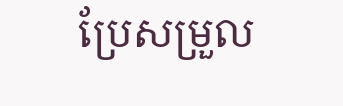ប្រែសម្រួល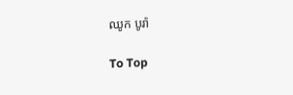ឈូក បូរ៉ា

To Top